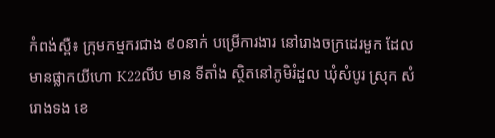កំពង់ស្ពឺ៖ ក្រុមកម្មករជាង ៩០នាក់ បម្រើការងារ នៅរោងចក្រដេរមួក ដែលមានផ្លាកយីហោ K22លីប មាន ទីតាំង ស្ថិតនៅភូមិរំដួល ឃុំសំបូរ ស្រុក សំរោងទង ខេ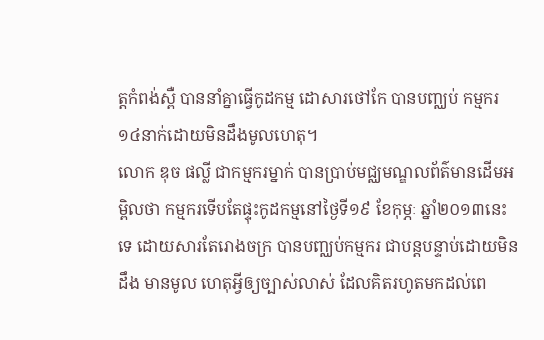ត្តកំពង់ស្ពឺ បាននាំគ្នាធ្វើកូដកម្ម ដោសារថៅកែ បានបញ្ឈប់ កម្មករ១៤នាក់ដោយមិនដឹងមូលហេតុ។
លោក ឌុច ផល្លី ជាកម្មករម្នាក់ បានប្រាប់មជ្ឈមណ្ឌលព័ត៌មានដើមអម្ពិលថា កម្មករទើបតែផ្ទុះកូដកម្មនៅថ្ងៃទី១៩ ខែកុម្ភៈ ឆ្នាំ២០១៣នេះទេ ដោយសារតែរោងចក្រ បានបញ្ឈប់កម្មករ ជាបន្តបន្ទាប់ដោយមិនដឹង មានមូល ហេតុអ្វីឲ្យច្បាស់លាស់ ដែលគិតរហូតមកដល់ពេ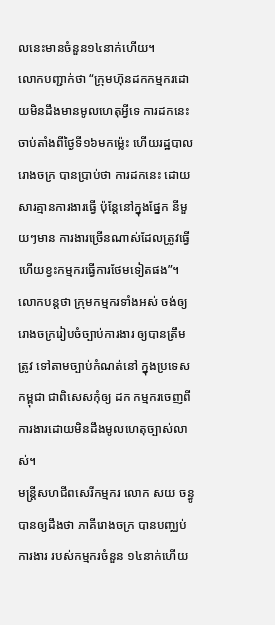លនេះមានចំនួន១៤នាក់ហើយ។
លោកបញ្ជាក់ថា “ក្រុមហ៊ុនដកកម្មករដោយមិនដឹងមានមូលហេតុអ្វីទេ ការដកនេះចាប់តាំងពីថ្ងៃទី១៦មកម្ល៉េះ ហើយរដ្ឋបាលរោងចក្រ បានប្រាប់ថា ការដកនេះ ដោយសារគ្មានការងារធ្វើ ប៉ុន្តែនៅក្នុងផ្នែក នីមួយៗមាន ការងារច្រើនណាស់ដែលត្រូវធ្វើ ហើយខ្វះកម្មករធ្វើការថែមទៀតផង”។
លោកបន្តថា ក្រុមកម្មករទាំងអស់ ចង់ឲ្យរោងចក្ររៀបចំច្បាប់ការងារ ឲ្យបានត្រឹមត្រូវ ទៅតាមច្បាប់កំណត់នៅ ក្នុងប្រទេសកម្ពុជា ជាពិសេសកុំឲ្យ ដក កម្មករចេញពីការងារដោយមិនដឹងមូលហេតុច្បាស់លាស់។
មន្រ្តីសហជីពសេរីកម្មករ លោក សយ ចន្ធូ បានឲ្យដឹងថា ភាគីរោងចក្រ បានបញ្ឈប់ការងារ របស់កម្មករចំនួន ១៤នាក់ហើយ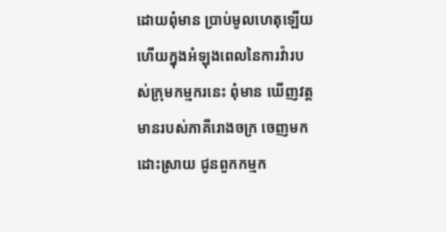ដោយពុំមាន ប្រាប់មូលហេតុឡើយ ហើយក្នុងអំឡុងពេលនៃការវ៉ារបស់ក្រុមកម្មករនេះ ពុំមាន ឃើញវត្តមានរបស់ភាគីរោងចក្រ ចេញមកដោះស្រាយ ជូនពួកកម្មក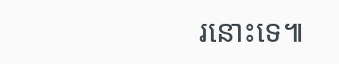រនោះទេ៕